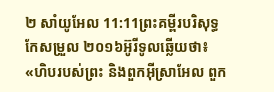២ សាំយូអែល 11:11ព្រះគម្ពីរបរិសុទ្ធកែសម្រួល ២០១៦អ៊ូរីទូលឆ្លើយថា៖ «ហិបរបស់ព្រះ និងពួកអ៊ីស្រាអែល ពួក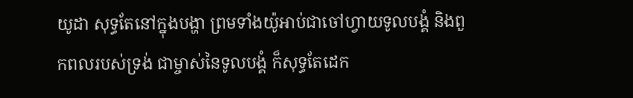យូដា សុទ្ធតែនៅក្នុងបង្ហា ព្រមទាំងយ៉ូអាប់ជាចៅហ្វាយទូលបង្គំ និងពួកពលរបស់ទ្រង់ ជាម្ចាស់នៃទូលបង្គំ ក៏សុទ្ធតែដេក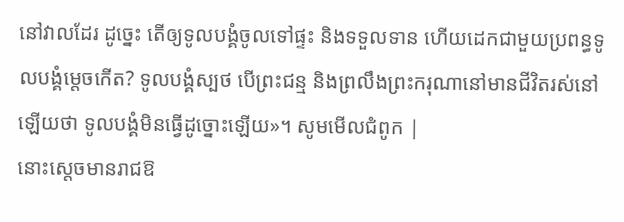នៅវាលដែរ ដូច្នេះ តើឲ្យទូលបង្គំចូលទៅផ្ទះ និងទទួលទាន ហើយដេកជាមួយប្រពន្ធទូលបង្គំម្តេចកើត? ទូលបង្គំស្បថ បើព្រះជន្ម និងព្រលឹងព្រះករុណានៅមានជីវិតរស់នៅឡើយថា ទូលបង្គំមិនធ្វើដូច្នោះឡើយ»។ សូមមើលជំពូក |
នោះស្តេចមានរាជឱ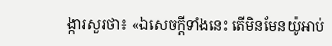ង្ការសួរថា៖ «ឯសេចក្ដីទាំងនេះ តើមិនមែនយ៉ូអាប់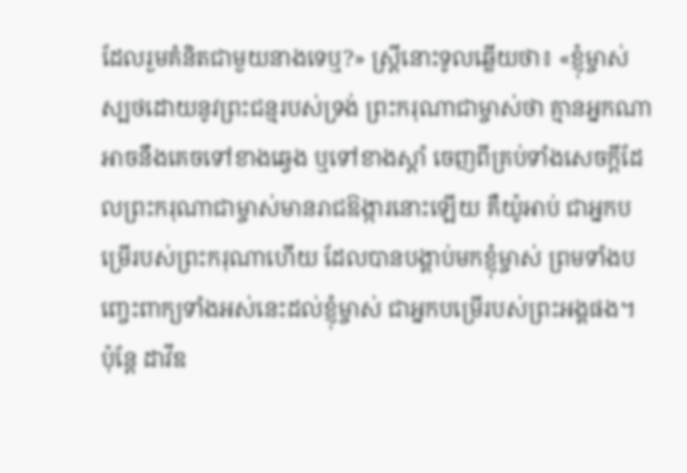ដែលរួមគំនិតជាមួយនាងទេឬ?» ស្ត្រីនោះទូលឆ្លើយថា៖ «ខ្ញុំម្ចាស់ស្បថដោយនូវព្រះជន្មរបស់ទ្រង់ ព្រះករុណាជាម្ចាស់ថា គ្មានអ្នកណាអាចនឹងគេចទៅខាងឆ្វេង ឬទៅខាងស្តាំ ចេញពីគ្រប់ទាំងសេចក្ដីដែលព្រះករុណាជាម្ចាស់មានរាជឱង្ការនោះឡើយ គឺយ៉ូអាប់ ជាអ្នកបម្រើរបស់ព្រះករុណាហើយ ដែលបានបង្គាប់មកខ្ញុំម្ចាស់ ព្រមទាំងបញ្ចេះពាក្យទាំងអស់នេះដល់ខ្ញុំម្ចាស់ ជាអ្នកបម្រើរបស់ព្រះអង្គផង។
ប៉ុន្តែ ដាវីឌ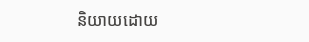និយាយដោយ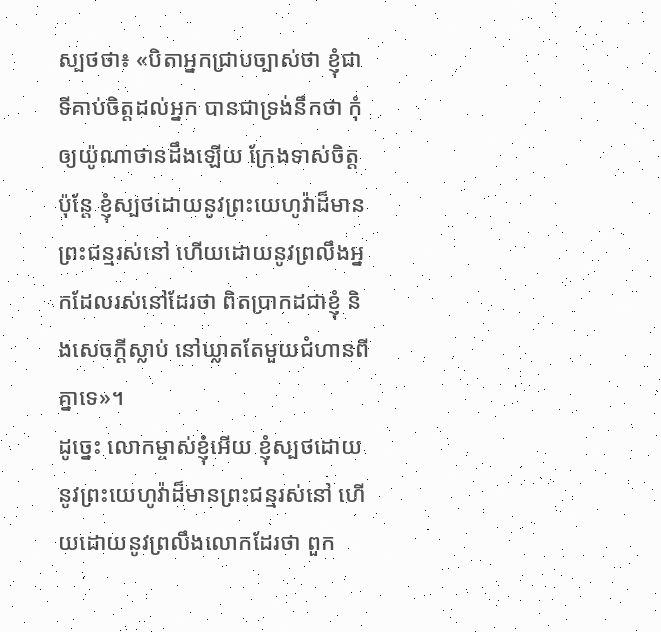ស្បថថា៖ «បិតាអ្នកជ្រាបច្បាស់ថា ខ្ញុំជាទីគាប់ចិត្តដល់អ្នក បានជាទ្រង់នឹកថា កុំឲ្យយ៉ូណាថានដឹងឡើយ ក្រែងទាស់ចិត្ត ប៉ុន្តែ ខ្ញុំស្បថដោយនូវព្រះយេហូវ៉ាដ៏មានព្រះជន្មរស់នៅ ហើយដោយនូវព្រលឹងអ្នកដែលរស់នៅដែរថា ពិតប្រាកដជាខ្ញុំ និងសេចក្ដីស្លាប់ នៅឃ្លាតតែមួយជំហានពីគ្នាទេ»។
ដូច្នេះ លោកម្ចាស់ខ្ញុំអើយ ខ្ញុំស្បថដោយនូវព្រះយេហូវ៉ាដ៏មានព្រះជន្មរស់នៅ ហើយដោយនូវព្រលឹងលោកដែរថា ពួក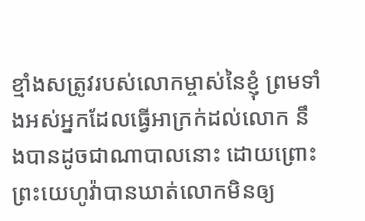ខ្មាំងសត្រូវរបស់លោកម្ចាស់នៃខ្ញុំ ព្រមទាំងអស់អ្នកដែលធ្វើអាក្រក់ដល់លោក នឹងបានដូចជាណាបាលនោះ ដោយព្រោះព្រះយេហូវ៉ាបានឃាត់លោកមិនឲ្យ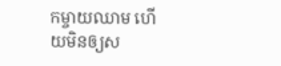កម្ចាយឈាម ហើយមិនឲ្យស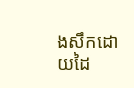ងសឹកដោយដៃ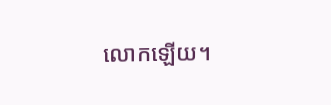លោកឡើយ។